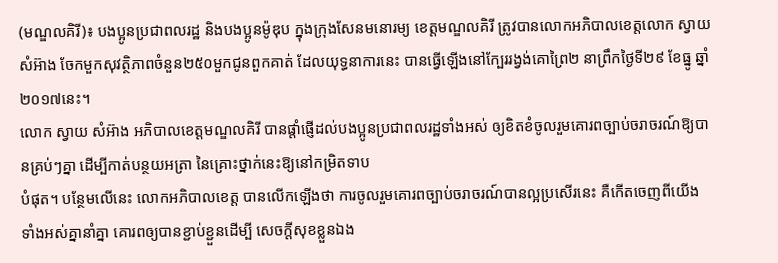(មណ្ឌលគិរី)៖ បងប្អូនប្រជាពលរដ្ឋ និងបងប្អូនម៉ូឌុប ក្នុងក្រុងសែនមនោរម្យ ខេត្តមណ្ឌលគិរី ត្រូវបានលោកអភិបាលខេត្តលោក ស្វាយ សំអ៊ាង ចែកមួកសុវត្ថិភាពចំនួន២៥០មួកជូនពួកគាត់ ដែលយុទ្ធនាការនេះ បានធ្វើឡើងនៅក្បែររង្វង់គោព្រៃ២ នាព្រឹកថ្ងៃទី២៩ ខែធ្នូ ឆ្នាំ២០១៧នេះ។
លោក ស្វាយ សំអ៊ាង អភិបាលខេត្តមណ្ឌលគិរី បានផ្តាំផ្ញើដល់បងប្អូនប្រជាពលរដ្ឋទាំងអស់ ឲ្យខិតខំចូលរួមគោរពច្បាប់ចរាចរណ៍ឱ្យបានគ្រប់ៗគ្នា ដើម្បីកាត់បន្ថយអត្រា នៃគ្រោះថ្នាក់នេះឱ្យនៅកម្រិតទាប
បំផុត។ បន្ថែមលើនេះ លោកអភិបាលខេត្ត បានលើកឡើងថា ការចូលរួមគោរពច្បាប់ចរាចរណ៍បានល្អប្រសើរនេះ គឺកើតចេញពីយើងទាំងអស់គ្នានាំគ្នា គោរពឲ្យបានខ្ជាប់ខ្ជួនដើម្បី សេចក្តីសុខខ្លួនឯង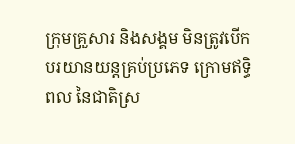ក្រុមគ្រួសារ និងសង្គម មិនត្រូវបើកបរយានយន្តគ្រប់ប្រភេទ ក្រោមឥទ្ធិពល នៃជាតិស្រ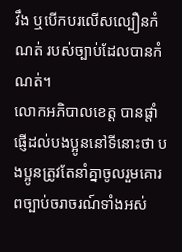វឹង ឬបើកបរលើសល្បឿនកំណត់ របស់ច្បាប់ដែលបានកំណត់។
លោកអភិបាលខេត្ត បានផ្តាំផ្ញើដល់បងប្អូននៅទីនោះថា បងប្អូនត្រូវតែនាំគ្នាចូលរួមគោរពច្បាប់ចរាចរណ៍ទាំងអស់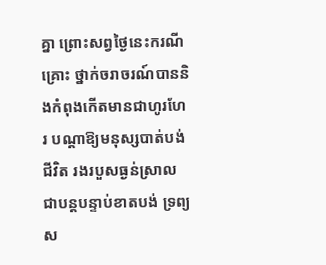គ្នា ព្រោះសព្វថ្ងៃនេះករណីគ្រោះ ថ្នាក់ចរាចរណ៍បាននិងកំពុងកើតមានជាហូរហែរ បណ្តាឱ្យមនុស្សបាត់បង់ជីវិត រងរបួសធ្ងន់ស្រាលជាបន្តបន្ទាប់ខាតបង់ ទ្រព្យស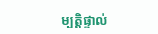ម្បត្តិផ្ទាល់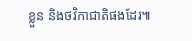ខ្លួន និងថវិកាជាតិផងដែរ៕